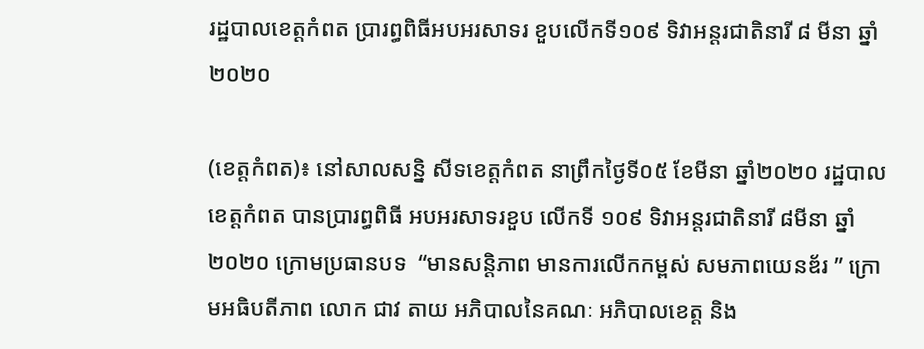រដ្ឋបាលខេត្តកំពត ប្រារព្ធពិធីអបអរសាទរ ខួបលើកទី១០៩ ទិវាអន្តរជាតិនារី ៨ មីនា ឆ្នាំ២០២០

(ខេត្តកំពត)៖ នៅសាលសន្និ សីទខេត្តកំពត នាព្រឹកថ្ងៃទី០៥ ខែមីនា ឆ្នាំ២០២០ រដ្ឋបាលខេត្តកំពត បានប្រារព្ធពិធី អបអរសាទរខួប លើកទី ១០៩ ទិវាអន្តរជាតិនារី ៨មីនា ឆ្នាំ២០២០ ក្រោមប្រធានបទ  “មានសន្តិភាព មានការលើកកម្ពស់ សមភាពយេនឌ័រ ” ក្រោមអធិបតីភាព លោក ជាវ តាយ អភិបាលនៃគណៈ អភិបាលខេត្ត និង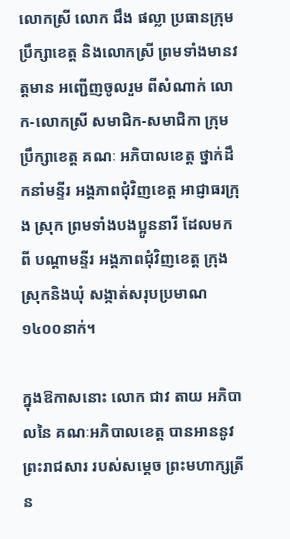លោកស្រី លោក ជឹង ផល្លា ប្រធានក្រុមប្រឹក្សាខេត្ត និងលោកស្រី ព្រមទាំងមានវត្តមាន អញ្ជើញចូលរួម ពីសំណាក់ លោក-លោកស្រី សមាជិក-សមាជិកា ក្រុមប្រឹក្សាខេត្ត គណៈ អភិបាលខេត្ត ថ្នាក់ដឹកនាំមន្ទីរ អង្គភាពជុំវិញខេត្ត អាជ្ញាធរក្រុង ស្រុក ព្រមទាំងបងប្អូននារី ដែលមកពី បណ្ដាមន្ទីរ អង្គភាពជុំវិញខេត្ត ក្រុងស្រុកនិងឃុំ សង្កាត់សរុបប្រមាណ ១៤០០នាក់។

ក្នុងឱកាសនោះ លោក ជាវ តាយ អភិបាលនៃ គណៈអភិបាលខេត្ត បានអាននូវ ព្រះរាជសារ របស់សម្ដេច ព្រះមហាក្សត្រី ន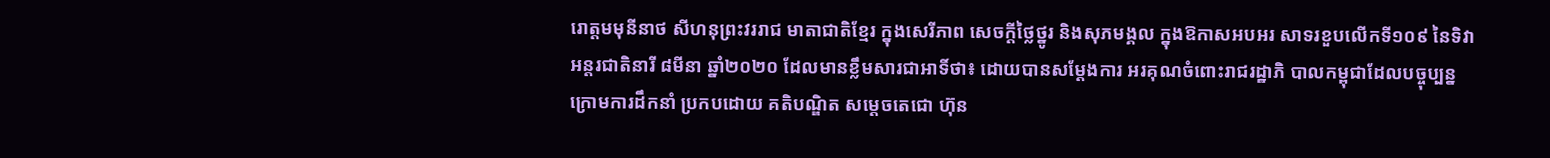រោត្ដមមុនីនាថ សីហនុព្រះវររាជ មាតាជាតិខ្មែរ ក្នុងសេរីភាព សេចក្ដីថ្លៃថ្នូរ និងសុភមង្គល ក្នុងឱកាសអបអរ សាទរខួបលើកទី១០៩ នៃទិវាអន្តរជាតិនារី ៨មីនា ឆ្នាំ២០២០ ដែលមានខ្លឹមសារជាអាទិ៍ថា៖ ដោយបានសម្ដែងការ អរគុណចំពោះរាជរដ្ឋាភិ បាលកម្ពុជាដែលបច្ចុប្បន្ន ក្រោមការដឹកនាំ ប្រកបដោយ គតិបណ្ឌិត សម្ដេចតេជោ ហ៊ុន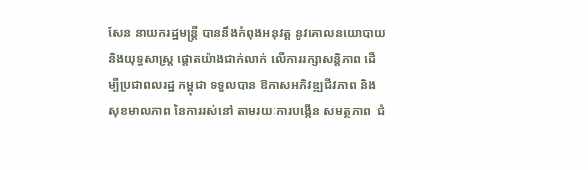សែន នាយករដ្ឋមន្ត្រី បាននឹងកំពុងអនុវត្ត នូវគោលនយោបាយ និងយុទ្ធសាស្ត្រ ផ្ដោតយ៉ាងជាក់លាក់ លើការរក្សាសន្តិភាព ដើម្បីប្រជាពលរដ្ឋ កម្ពុជា ទទួលបាន ឱកាសអភិវឌ្ឍជីវភាព និងសុខមាលភាព នៃការរស់នៅ តាមរយៈការបង្កើន សមត្ថភាព  ជំ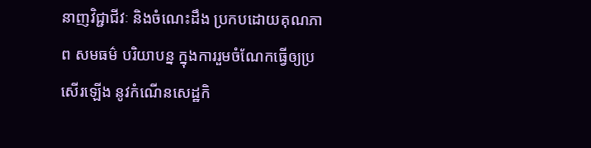នាញវិជ្ជាជីវៈ និងចំណេះដឹង ប្រកបដោយគុណភាព សមធម៌ បរិយាបន្ន ក្នុងការរួមចំណែកធ្វើឲ្យប្រសើរឡើង នូវកំណើនសេដ្ឋកិ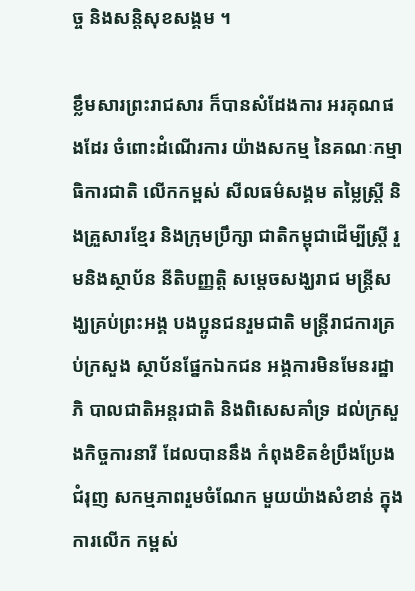ច្ច និងសន្តិសុខសង្គម ។

ខ្លឹមសារព្រះរាជសារ ក៏បានសំដែងការ អរគុណផងដែរ ចំពោះដំណើរការ យ៉ាងសកម្ម នៃគណៈកម្មាធិការជាតិ លើកកម្ពស់ សីលធម៌សង្គម តម្លៃស្ត្រី និងគ្រួសារខ្មែរ និងក្រុមប្រឹក្សា ជាតិកម្ពុជាដើម្បីស្ត្រី រួមនិងស្ថាប័ន នីតិបញ្ញត្តិ សម្ដេចសង្ឃរាជ មន្ត្រីសង្ឃគ្រប់ព្រះអង្គ បងប្អូនជនរួមជាតិ មន្ត្រីរាជការគ្រប់ក្រសួង ស្ថាប័នផ្នែកឯកជន អង្គការមិនមែនរដ្ឋាភិ បាលជាតិអន្តរជាតិ និងពិសេសគាំទ្រ ដល់ក្រសួងកិច្ចការនារី ដែលបាននឹង កំពុងខិតខំប្រឹងប្រែង ជំរុញ សកម្មភាពរួមចំណែក មួយយ៉ាងសំខាន់ ក្នុងការលើក កម្ពស់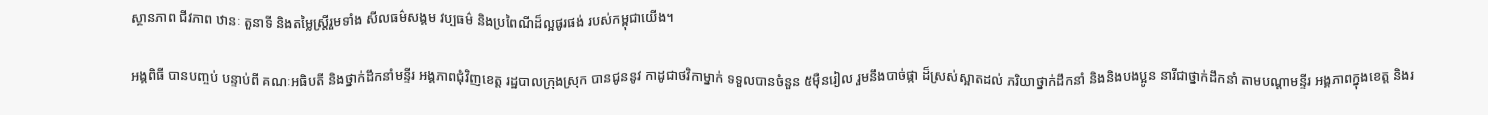ស្ថានភាព ជីវភាព ឋានៈ តួនាទី និងតម្លៃស្ត្រីរួមទាំង សីលធម៌សង្គម វប្បធម៌ និងប្រពៃណីដ៏ល្អផូរផង់ របស់កម្ពុជាយើង។

អង្គពិធី បានបញ្ចប់ បន្ទាប់ពី គណៈអធិបតី និងថ្នាក់ដឹកនាំមន្ទីរ អង្គភាពជុំវិញខេត្ត រដ្ឋបាលក្រុងស្រុក បានជូននូវ កាដូជាថវិកាម្នាក់ ទទួលបានចំនួន ៥ម៉ឺនរៀល រួមនឹងបាច់ផ្កា ដ៏ស្រស់ស្អាតដល់ ភរិយាថ្នាក់ដឹកនាំ និងនិងបងប្អូន នារីជាថ្នាក់ដឹកនាំ តាមបណ្ដាមន្ទីរ អង្គភាពក្នុងខេត្ត និងរ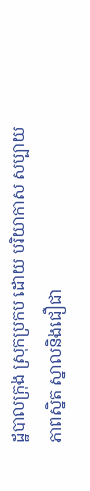ដ្ឋបាលក្រុង ស្រុកប្រកប ដោយ បរិយាកាស សប្បាយភាពស្និត ស្នាលនិងជឿជា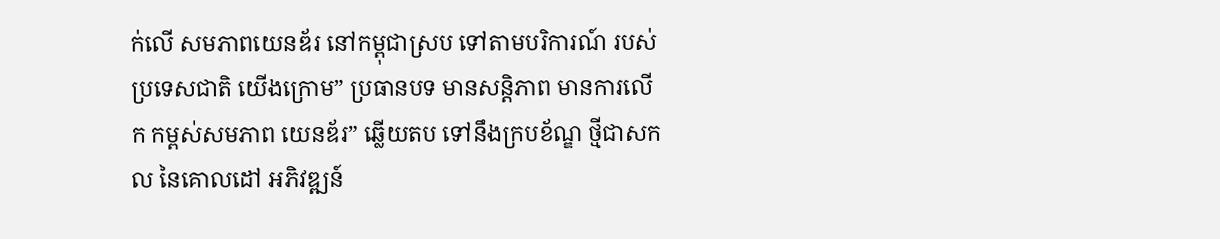ក់លើ សមភាពយេនឌ័រ នៅកម្ពុជាស្រប ទៅតាមបរិការណ៍ របស់ប្រទេសជាតិ យើងក្រោម” ប្រធានបទ មានសន្តិភាព មានការលើក កម្ពស់សមភាព យេនឌ័រ” ឆ្លើយតប ទៅនឹងក្របខ័ណ្ឌ ថ្មីជាសកល នៃគោលដៅ អភិវឌ្ឍន៍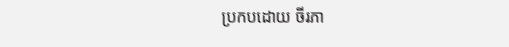ប្រកបដោយ ចីរភា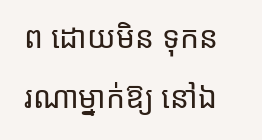ព ដោយមិន ទុកនរណាម្នាក់ឱ្យ នៅឯ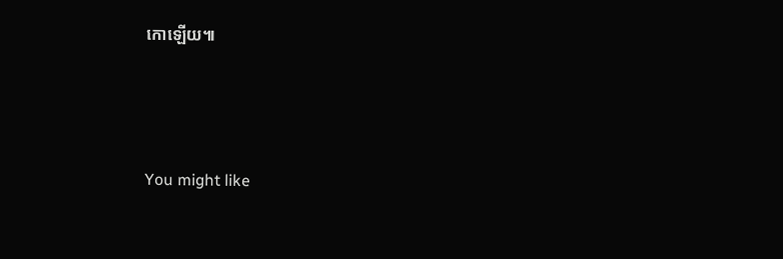កោឡើយ៕



You might like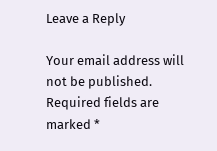Leave a Reply

Your email address will not be published. Required fields are marked *